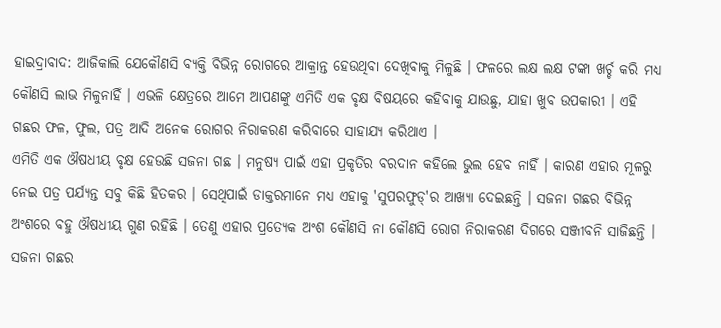ହାଇଦ୍ରାବାଦ: ଆଜିକାଲି ଯେକୌଣସି ବ୍ୟକ୍ତି ବିଭିନ୍ନ ରୋଗରେ ଆକ୍ରାନ୍ତ ହେଉଥିବା ଦେଖିବାକୁ ମିଳୁଛି । ଫଳରେ ଲକ୍ଷ ଲକ୍ଷ ଟଙ୍କା ଖର୍ଚ୍ଚ କରି ମଧ୍ୟ କୌଣସି ଲାଭ ମିଳୁନାହିଁ । ଏଭଳି କ୍ଷେତ୍ରରେ ଆମେ ଆପଣଙ୍କୁ ଏମିତି ଏକ ବୃକ୍ଷ ବିଷୟରେ କହିବାକୁ ଯାଉଛୁ, ଯାହା ଖୁବ ଉପକାରୀ । ଏହି ଗଛର ଫଳ, ଫୁଲ, ପତ୍ର ଆଦି ଅନେକ ରୋଗର ନିରାକରଣ କରିବାରେ ସାହାଯ୍ୟ କରିଥାଏ ।
ଏମିତି ଏକ ଔଷଧୀୟ ବୃକ୍ଷ ହେଉଛି ସଜନା ଗଛ । ମନୁଷ୍ୟ ପାଇଁ ଏହା ପ୍ରକୃତିର ବରଦାନ କହିଲେ ଭୁଲ ହେବ ନାହିଁ । କାରଣ ଏହାର ମୂଳରୁ ନେଇ ପତ୍ର ପର୍ଯ୍ୟନ୍ତ ସବୁ କିଛି ହିତକର । ସେଥିପାଇଁ ଡାକ୍ତରମାନେ ମଧ୍ୟ ଏହାକୁ 'ସୁପରଫୁଡ୍'ର ଆଖ୍ୟା ଦେଇଛନ୍ତି । ସଜନା ଗଛର ବିଭିନ୍ନ ଅଂଶରେ ବହୁ ଔଷଧୀୟ ଗୁଣ ରହିଛି । ତେଣୁ ଏହାର ପ୍ରତ୍ୟେକ ଅଂଶ କୌଣସି ନା କୌଣସି ରୋଗ ନିରାକରଣ ଦିଗରେ ସଞ୍ଜୀବନି ସାଜିଛନ୍ତି ।
ସଜନା ଗଛର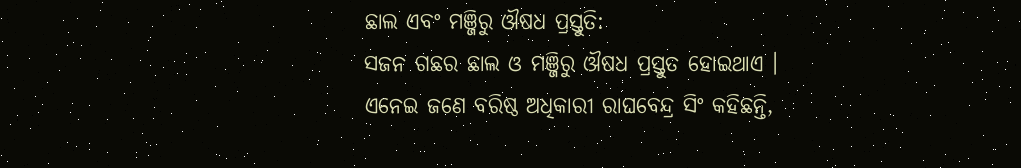ଛାଲ ଏବଂ ମଞ୍ଜିରୁ ଔଷଧ ପ୍ରସ୍ତୁତି:
ସଜନ ଗଛର ଛାଲ ଓ ମଞ୍ଜିରୁ ଔଷଧ ପ୍ରସ୍ତୁତ ହୋଇଥାଏ । ଏନେଇ ଜଣେ ବରିଷ୍ଠ ଅଧିକାରୀ ରାଘବେନ୍ଦ୍ର ସିଂ କହିଛନ୍ତି,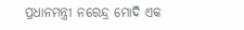ପ୍ରଧାନମନ୍ତ୍ରୀ ନରେନ୍ଦ୍ର ମୋଦି ଏକ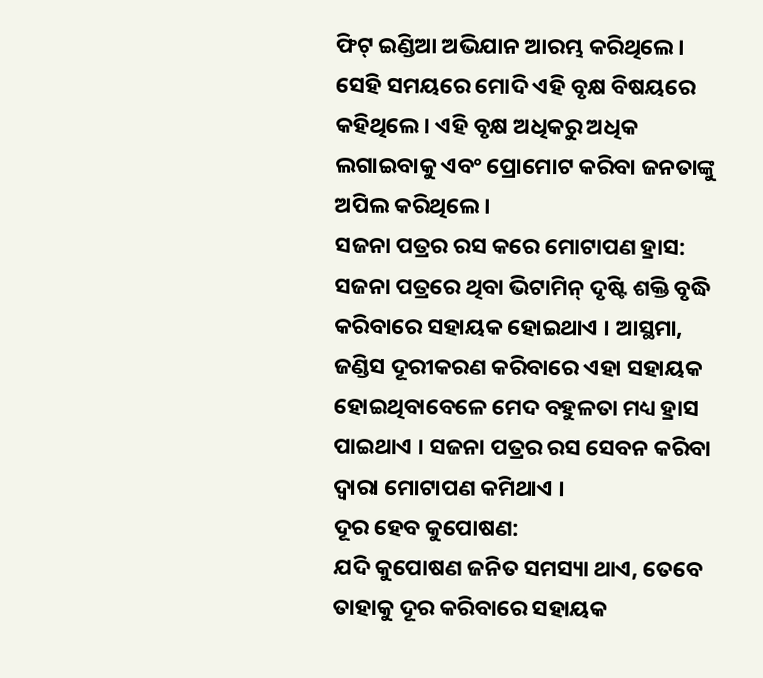ଫିଟ୍ ଇଣ୍ଡିଆ ଅଭିଯାନ ଆରମ୍ଭ କରିଥିଲେ । ସେହି ସମୟରେ ମୋଦି ଏହି ବୃକ୍ଷ ବିଷୟରେ କହିଥିଲେ । ଏହି ବୃକ୍ଷ ଅଧିକରୁ ଅଧିକ ଲଗାଇବାକୁ ଏବଂ ପ୍ରୋମୋଟ କରିବା ଜନତାଙ୍କୁ ଅପିଲ କରିଥିଲେ ।
ସଜନା ପତ୍ରର ରସ କରେ ମୋଟାପଣ ହ୍ରାସ:
ସଜନା ପତ୍ରରେ ଥିବା ଭିଟାମିନ୍ ଦୃଷ୍ଟି ଶକ୍ତି ବୃଦ୍ଧି କରିବାରେ ସହାୟକ ହୋଇଥାଏ । ଆସ୍ଥମା, ଜଣ୍ଡିସ ଦୂରୀକରଣ କରିବାରେ ଏହା ସହାୟକ ହୋଇଥିବାବେଳେ ମେଦ ବହୁଳତା ମଧ୍ୟ ହ୍ରାସ ପାଇଥାଏ । ସଜନା ପତ୍ରର ରସ ସେବନ କରିବା ଦ୍ବାରା ମୋଟାପଣ କମିଥାଏ ।
ଦୂର ହେବ କୁପୋଷଣ:
ଯଦି କୁପୋଷଣ ଜନିତ ସମସ୍ୟା ଥାଏ, ତେବେ ତାହାକୁ ଦୂର କରିବାରେ ସହାୟକ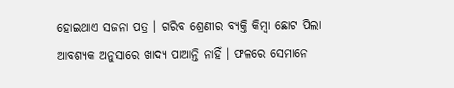ହୋଇଥାଏ ସଜନା ପତ୍ର । ଗରିବ ଶ୍ରେଣୀର ବ୍ୟକ୍ତି କିମ୍ବା ଛୋଟ ପିଲା ଆବଶ୍ୟକ ଅନୁସାରେ ଖାଦ୍ୟ ପାଆନ୍ତି ନାହିଁ । ଫଳରେ ସେମାନେ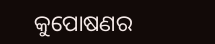କୁପୋଷଣର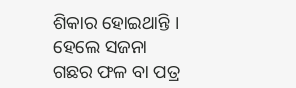ଶିକାର ହୋଇଥାନ୍ତି । ହେଲେ ସଜନା ଗଛର ଫଳ ବା ପତ୍ର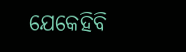ଯେକେହିବି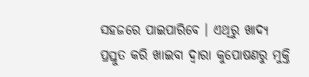ସହଜରେ ପାଇପାରିବେ । ଏଥିରୁ ଖାଦ୍ୟ ପ୍ରସ୍ତୁତ କରି ଖାଇବା ଦ୍ବାରା କୁପୋଷଣରୁ ମୁକ୍ତି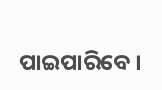ପାଇପାରିବେ ।